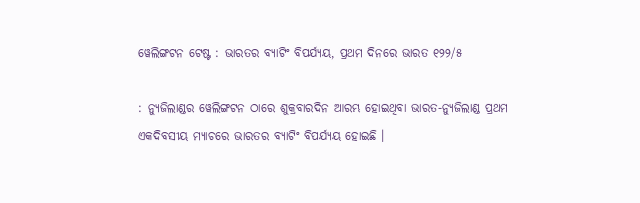ୱେଲିଙ୍ଗଟନ ଟେଷ୍ଟ : ଭାରତର ବ୍ୟାଟିଂ ବିପର୍ଯ୍ୟୟ, ପ୍ରଥମ ଦିନରେ ଭାରତ ୧୨୨/୫

: ନ୍ୟୁଜିଲାଣ୍ଡର ୱେଲିଙ୍ଗଟନ ଠାରେ ଶୁକ୍ରବାରଦିନ ଆରମ୍ଭ ହୋଇଥିବା ଭାରତ-ନ୍ୟୁଜିଲାଣ୍ଡ ପ୍ରଥମ ଏକଦିବସୀୟ ମ୍ୟାଚରେ ଭାରତର ବ୍ୟାଟିଂ ବିପର୍ଯ୍ୟୟ ହୋଇଛି ।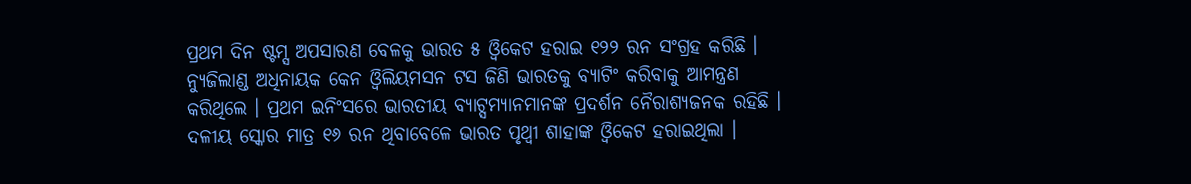ପ୍ରଥମ ଦିନ ଷ୍ଟମ୍ସ ଅପସାରଣ ବେଳକୁ ଭାରତ ୫ ଓ୍ଵିକେଟ ହରାଇ ୧୨୨ ରନ ସଂଗ୍ରହ କରିଛି ।
ନ୍ୟୁଜିଲାଣ୍ଡ ଅଧିନାୟକ କେନ ଓ୍ଵିଲିୟମସନ ଟସ ଜିଣି ଭାରତକୁ ବ୍ୟାଟିଂ କରିବାକୁ ଆମନ୍ତ୍ରଣ କରିଥିଲେ । ପ୍ରଥମ ଇନିଂସରେ ଭାରତୀୟ ବ୍ୟାଟ୍ସମ୍ୟାନମାନଙ୍କ ପ୍ରଦର୍ଶନ ନୈରାଶ୍ୟଜନକ ରହିଛି । ଦଳୀୟ ସ୍କୋର ମାତ୍ର ୧୬ ରନ ଥିବାବେଳେ ଭାରତ ପୃଥ୍ଵୀ ଶାହାଙ୍କ ଓ୍ଵିକେଟ ହରାଇଥିଲା ।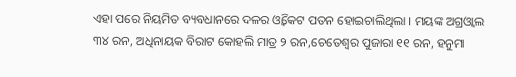ଏହା ପରେ ନିୟମିତ ବ୍ୟବଧାନରେ ଦଳର ଓ୍ଵିକେଟ ପତନ ହୋଇଚାଲିଥିଲା । ମୟଙ୍କ ଅଗ୍ରଓ୍ଵାଲ ୩୪ ରନ, ଅଧିନାୟକ ବିରାଟ କୋହଲି ମାତ୍ର ୨ ରନ,ଚେତେଶ୍ୱର ପୁଜାରା ୧୧ ରନ, ହନୁମା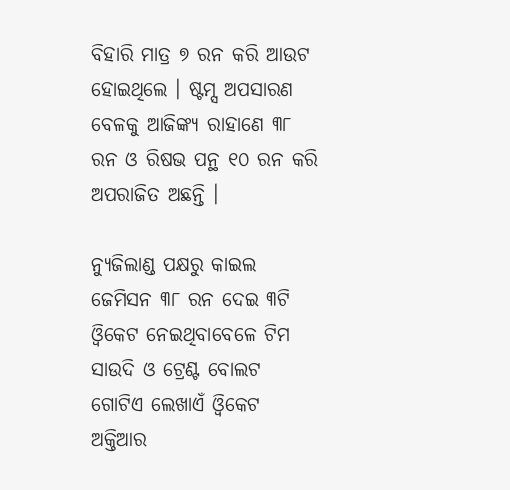ବିହାରି ମାତ୍ର ୭ ରନ କରି ଆଉଟ ହୋଇଥିଲେ । ଷ୍ଟମ୍ସ ଅପସାରଣ ବେଳକୁ ଆଜିଙ୍କ୍ୟ ରାହାଣେ ୩୮ ରନ ଓ ରିଷଭ ପନ୍ଥ ୧୦ ରନ କରି ଅପରାଜିତ ଅଛନ୍ତି ।

ନ୍ୟୁଜିଲାଣ୍ଡ ପକ୍ଷରୁ କାଇଲ ଜେମିସନ ୩୮ ରନ ଦେଇ ୩ଟି ଓ୍ଵିକେଟ ନେଇଥିବାବେଳେ ଟିମ ସାଉଦି ଓ ଟ୍ରେଣ୍ଟ ବୋଲଟ ଗୋଟିଏ ଲେଖାଏଁ ଓ୍ଵିକେଟ ଅକ୍ତିଆର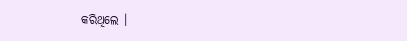କରିଥିଲେ ।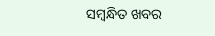ସମ୍ବନ୍ଧିତ ଖବର